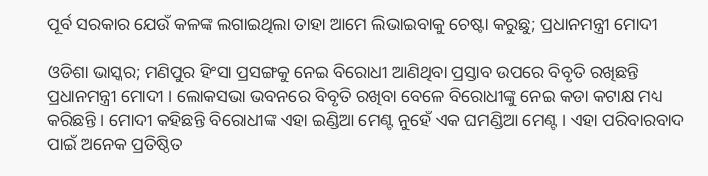ପୂର୍ବ ସରକାର ଯେଉଁ କଳଙ୍କ ଲଗାଇଥିଲା ତାହା ଆମେ ଲିଭାଇବାକୁ ଚେଷ୍ଟା କରୁଛୁ; ପ୍ରଧାନମନ୍ତ୍ରୀ ମୋଦୀ

ଓଡିଶା ଭାସ୍କର; ମଣିପୁର ହିଂସା ପ୍ରସଙ୍ଗକୁ ନେଇ ବିରୋଧୀ ଆଣିଥିବା ପ୍ରସ୍ତାବ ଉପରେ ବିବୃତି ରଖିଛନ୍ତି ପ୍ରଧାନମନ୍ତ୍ରୀ ମୋଦୀ । ଲୋକସଭା ଭବନରେ ବିବୃତି ରଖିବା ବେଳେ ବିରୋଧୀଙ୍କୁ ନେଇ କଡା କଟାକ୍ଷ ମଧ୍ୟ କରିଛନ୍ତି । ମୋଦୀ କହିଛନ୍ତି ବିରୋଧୀଙ୍କ ଏହା ଇଣ୍ଡିଆ ମେଣ୍ଟ ନୁହେଁ ଏକ ଘମଣ୍ଡିଆ ମେଣ୍ଟ । ଏହା ପରିବାରବାଦ ପାଇଁ ଅନେକ ପ୍ରତିଷ୍ଠିତ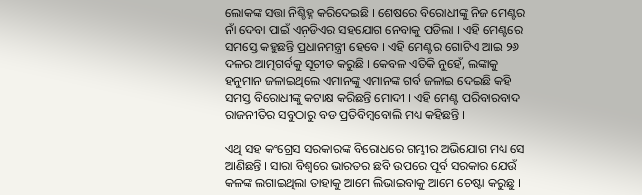ଲୋକଙ୍କ ସତ୍ତା ନିଶ୍ଚିହ୍ନ କରିଦେଇଛି । ଶେଷରେ ବିରୋଧୀଙ୍କୁ ନିଜ ମେଣ୍ଟର ନାଁ ଦେବା ପାଇଁ ଏନ଼ଡିଏର ସହଯୋଗ ନେବାକୁ ପଡିଲା । ଏହି ମେଣ୍ଟରେ ସମସ୍ତେ କହୁଛନ୍ତି ପ୍ରଧାନମନ୍ତ୍ରୀ ହେବେ । ଏହି ମେଣ୍ଟର ଗୋଟିଏ ଆଇ ୨୬ ଦଳର ଆତ୍ମଗର୍ବକୁ ସୂଚୀତ କରୁଛି । କେବଳ ଏତିକି ନୁହେଁ, ଲଙ୍କାକୁ ହନୁମାନ ଜଳାଇଥିଲେ ଏମାନଙ୍କୁ ଏମାନଙ୍କ ଗର୍ବ ଜଳାଇ ଦେଇଛି କହି ସମସ୍ତ ବିରୋଧୀଙ୍କୁ କଟାକ୍ଷ କରିଛନ୍ତି ମୋଦୀ । ଏହି ମେଣ୍ଟ ପରିବାରବାଦ ରାଜନୀତିର ସବୁଠାରୁ ବଡ ପ୍ରତିବିମ୍ବବୋଲି ମଧ୍ୟ କହିଛନ୍ତି ।

ଏଥି ସହ କଂଗ୍ରେସ ସରକାରଙ୍କ ବିରୋଧରେ ଗମ୍ଭୀର ଅଭିଯୋଗ ମଧ୍ୟ ସେ ଆଣିଛନ୍ତି । ସାରା ବିଶ୍ୱରେ ଭାରତର ଛବି ଉପରେ ପୂର୍ବ ସରକାର ଯେଉଁ କଳଙ୍କ ଲଗାଇଥିଲା ତାହାକୁ ଆମେ ଲିଭାଇବାକୁ ଆମେ ଚେଷ୍ଟା କରୁଛୁ ।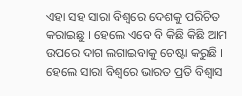ଏହା ସହ ସାରା ବିଶ୍ୱରେ ଦେଶକୁ ପରିଚିତ କରାଇଛୁ । ହେଲେ ଏବେ ବି କିଛି କିଛି ଆମ ଉପରେ ଦାଗ ଲଗାଇବାକୁ ଚେଷ୍ଟା କରୁଛି । ହେଲେ ସାରା ବିଶ୍ୱରେ ଭାରତ ପ୍ରତି ବିଶ୍ୱାସ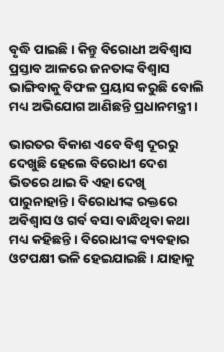ବୃଦ୍ଧି ପାଇଛି । କିନ୍ତୁ ବିରୋଧୀ ଅବିଶ୍ୱାସ ପ୍ରସ୍ତାବ ଆଳରେ ଜନତାଙ୍କ ବିଶ୍ୱାସ ଭାଙ୍ଗିବାକୁ ବିଫଳ ପ୍ରୟାସ କରୁଛି ବୋଲି ମଧ୍ୟ ଅଭିଯୋଗ ଆଣିଛନ୍ତି ପ୍ରଧାନମନ୍ତ୍ରୀ ।

ଭାରତର ବିକାଶ ଏବେ ବିଶ୍ୱ ଦୂରରୁ ଦେଖୁଛି ହେଲେ ବିରୋଧୀ ଦେଶ ଭିତରେ ଥାଇ ବି ଏହା ଦେଖି ପାରୁନାହାନ୍ତି । ବିରୋଧୀଙ୍କ ରକ୍ତରେ ଅବିଶ୍ୱାସ ଓ ଗର୍ବ ବସା ବାନ୍ଧିଥିବା କଥା ମଧ୍ୟ କହିଛନ୍ତି । ବିରୋଧୀଙ୍କ ବ୍ୟବହାର ଓଟପକ୍ଷୀ ଭଳି ହେଇଯାଇଛି । ଯାହାକୁ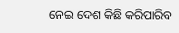ନେଇ ଦେଶ କିଛି କରିପାରିବ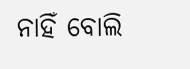ନାହିଁ ବୋଲି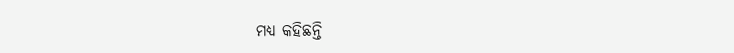ମଧ୍ୟ କହିଛନ୍ତି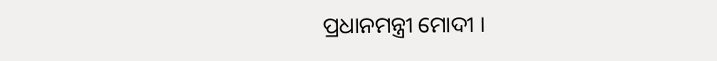ପ୍ରଧାନମନ୍ତ୍ରୀ ମୋଦୀ ।